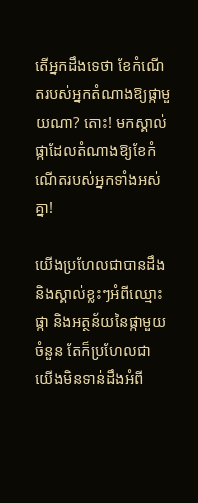តើអ្នកដឹងទេថា ខែកំណើតរបស់អ្នកតំណាងឱ្យផ្កាមួយណា? តោះ! មកស្គាល់ផ្កាដែលតំណាងឱ្យខែកំណើតរបស់អ្នកទាំងអស់គ្នា!

យើងប្រហែលជាបានដឹង និងស្គាល់ខ្លះៗអំពីឈ្មោះផ្កា និងអត្ថន័យនៃផ្កាមួយចំនួន តែក៏ប្រហែលជា យើងមិនទាន់ដឹងអំពី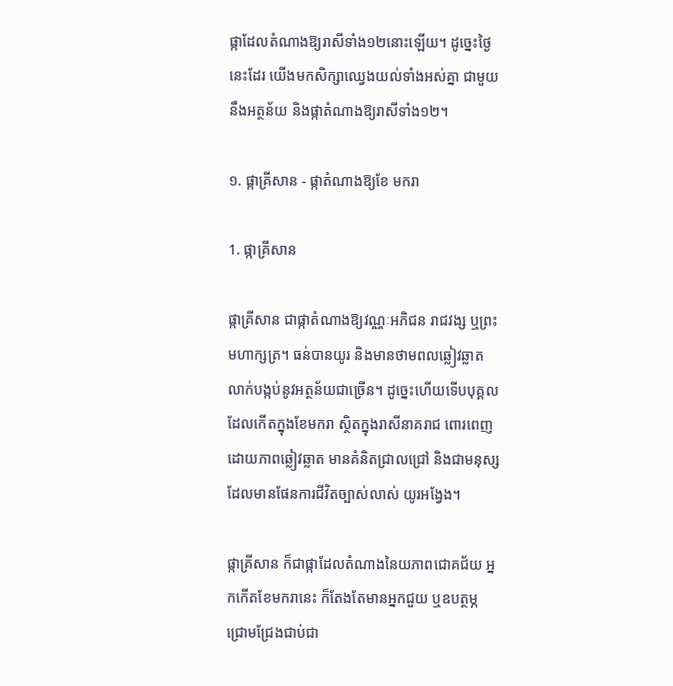ផ្កាដែលតំណាងឱ្យរាសីទាំង១២នោះឡើយ។ ដូច្នេះថ្ងៃនេះដែរ យើងមកសិក្សាឈ្វេងយល់ទាំងអស់គ្នា ជាមួយនឹងអត្ថន័យ និងផ្កាតំណាងឱ្យរាសីទាំង១២។

១. ផ្កាគ្រីសាន - ផ្កាតំណាងឱ្យខែ មករា

1. ផ្កាគ្រីសាន

ផ្កាគ្រីសាន ជាផ្កាតំណាងឱ្យវណ្ណៈអភិជន រាជវង្ស ឬព្រះមហាក្សត្រ។ ធន់បានយូរ និងមានថាមពលឆ្លៀវឆ្លាត លាក់បង្កប់នូវអត្ថន័យជាច្រើន។ ដូច្នេះហើយទើបបុគ្គលដែលកើតក្នុងខែមករា ស្ថិតក្នុងរាសីនាគរាជ ពោរពេញដោយភាពឆ្លៀវឆ្លាត មានគំនិតជ្រាលជ្រៅ និងជាមនុស្សដែលមានផែនការជីវិតច្បាស់លាស់ យូរអង្វែង។

ផ្កាគ្រីសាន ក៏ជាផ្កាដែលតំណាងនៃយភាពជោគជ័យ អ្នកកើតខែមករានេះ ក៏តែងតែមានអ្នកជួយ ឬឧបត្ថម្ភ ជ្រោមជ្រែងជាប់ជា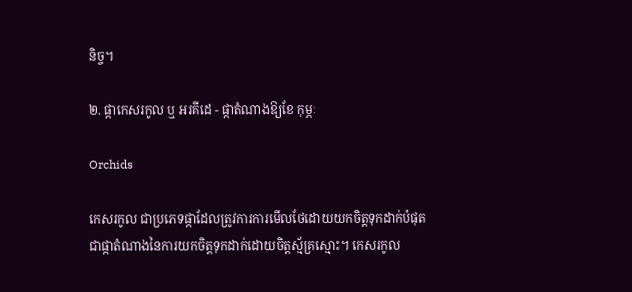និច្ច។

២. ផ្កាកេសរកូល ឬ អរគីដេ - ផ្កាតំណាងឱ្យខែ កុម្ភៈ

Orchids

កេសរកូល ជាប្រភេទផ្កាដែលត្រូវការការមើលថែដោយយកចិត្តទុកដាក់បំផុត ជាផ្កាតំណាងនៃការយកចិត្តទុកដាក់ដោយចិត្តស្ម័គ្រស្មោះ។ កេសរកូល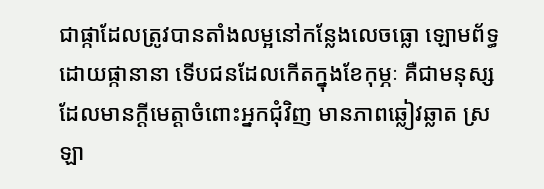ជាផ្កាដែលត្រូវបានតាំងលម្អនៅកន្លែងលេចធ្លោ ឡោមព័ទ្ធដោយផ្កានានា ទើបជនដែលកើតក្នុងខែកុម្ភៈ គឺជាមនុស្សដែលមានក្ដីមេត្តាចំពោះអ្នកជុំវិញ មានភាពឆ្លៀវឆ្លាត ស្រឡា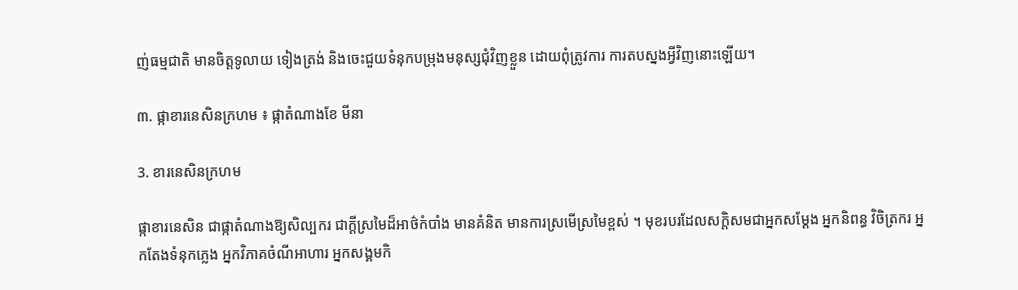ញ់ធម្មជាតិ មានចិត្តទូលាយ ទៀងត្រង់ និងចេះជួយទំនុកបម្រុងមនុស្សជុំវិញខ្លួន ដោយពុំត្រូវការ ការតបស្នងអ្វីវិញនោះឡើយ។

៣. ផ្កាខារនេសិនក្រហម ៖ ផ្កាតំណាងខែ មីនា

3. ខារនេសិនក្រហម

ផ្កាខារនេសិន ជាផ្កាតំណាងឱ្យសិល្បករ ជាក្ដីស្រមៃដ៏អាថ៌កំបាំង មានគំនិត មានការស្រមើស្រមៃខ្ពស់ ។ មុខរបរដែលសក្តិសមជាអ្នកសម្ដែង អ្នកនិពន្ធ វិចិត្រករ អ្នកតែងទំនុកភ្លេង អ្នកវិភាគចំណីអាហារ អ្នកសង្គមកិ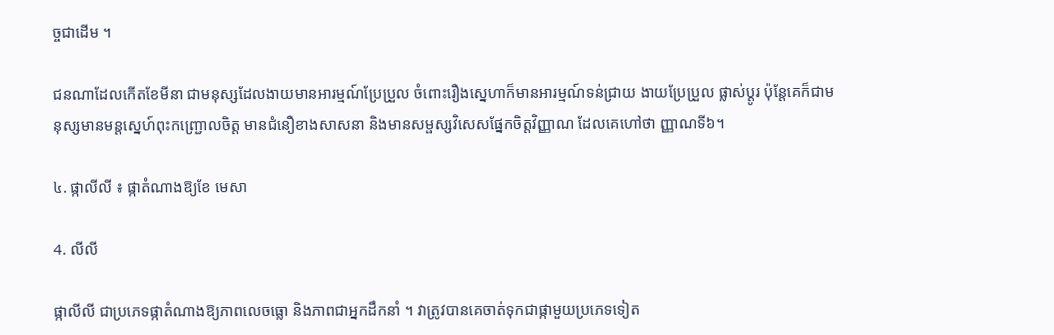ច្ចជាដើម ។

ជនណាដែលកើតខែមីនា ជាមនុស្សដែលងាយមានអារម្មណ៍ប្រែប្រួល ចំពោះរឿងស្នេហាក៏មានអារម្មណ៍ទន់ជ្រាយ ងាយប្រែប្រួល ផ្លាស់ប្ដូរ ប៉ុន្តែគេក៏ជាមនុស្សមានមន្តស្នេហ៍ពុះកញ្ជ្រោលចិត្ត មានជំនឿខាងសាសនា និងមានសម្ផស្សវិសេសផ្នែកចិត្តវិញ្ញាណ ដែលគេហៅថា ញ្ញាណទី៦។

៤. ផ្កាលីលី ៖ ផ្កាតំណាងឱ្យខែ មេសា

4. លីលី

ផ្កាលីលី ជាប្រភេទផ្កាតំណាងឱ្យភាពលេចធ្លោ និងភាពជាអ្នកដឹកនាំ ។ វាត្រូវបានគេចាត់ទុកជាផ្កាមួយប្រភេទទៀត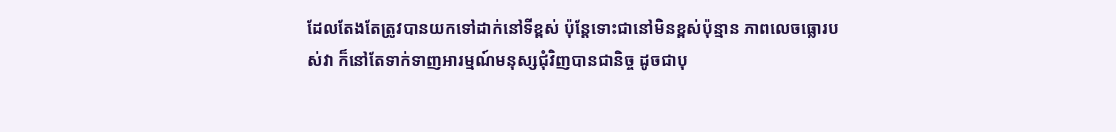ដែលតែងតែត្រូវបានយកទៅដាក់នៅទីខ្ពស់ ប៉ុន្តែទោះជានៅមិនខ្ពស់ប៉ុន្មាន ភាពលេចធ្លោរបស់វា ក៏នៅតែទាក់ទាញអារម្មណ៍មនុស្សជុំវិញបានជានិច្ច ដូចជាបុ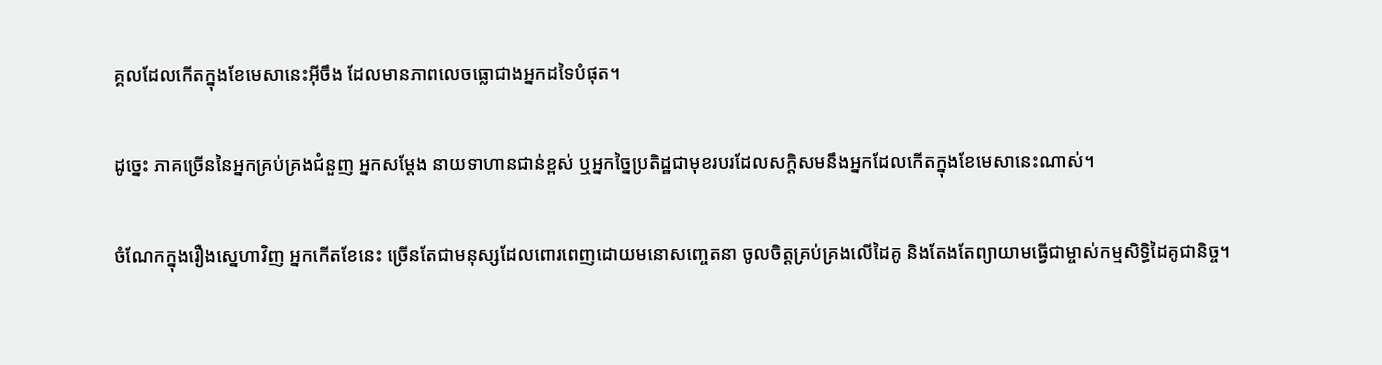គ្គលដែលកើតក្នុងខែមេសានេះអ៊ីចឹង ដែលមានភាពលេចធ្លោជាងអ្នកដទៃបំផុត។

ដូច្នេះ ភាគច្រើននៃអ្នកគ្រប់គ្រងជំនួញ អ្នកសម្ដែង នាយទាហានជាន់ខ្ពស់ ឬអ្នកច្នៃប្រតិដ្ឋជាមុខរបរដែលសក្តិសមនឹងអ្នកដែលកើតក្នុងខែមេសានេះណាស់។

ចំណែកក្នុងរឿងស្នេហាវិញ អ្នកកើតខែនេះ ច្រើនតែជាមនុស្សដែលពោរពេញដោយមនោសញ្ចេតនា ចូលចិត្តគ្រប់គ្រងលើដៃគូ និងតែងតែព្យាយាមធ្វើជាម្ចាស់កម្មសិទ្ធិដៃគូជានិច្ច។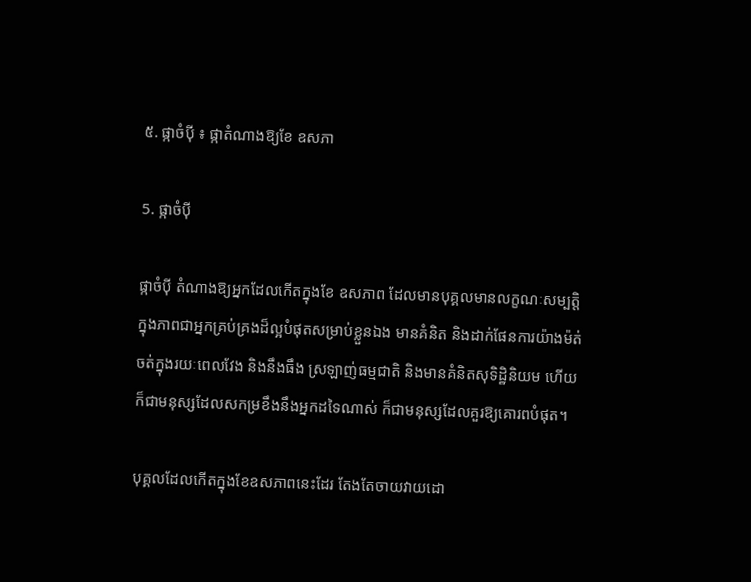៥. ផ្កាចំប៉ី ៖ ផ្កាតំណាងឱ្យខែ ឧសភា

5. ផ្កាចំប៉ី

ផ្កាចំប៉ី តំណាងឱ្យអ្នកដែលកើតក្នុងខែ ឧសភាព ដែលមានបុគ្គលមានលក្ខណៈសម្បត្តិ ក្នុងភាពជាអ្នកគ្រប់គ្រងដ៏ល្អបំផុតសម្រាប់ខ្លួនឯង មានគំនិត និងដាក់ផែនការយ៉ាងម៉ត់ចត់ក្នុងរយៈពេលវែង និងនឹងធឹង ស្រឡាញ់ធម្មជាតិ និងមានគំនិតសុទិដ្ឋិនិយម ហើយក៏ជាមនុស្សដែលសកម្រខឹងនឹងអ្នកដទៃណាស់ ក៏ជាមនុស្សដែលគួរឱ្យគោរពបំផុត។

បុគ្គលដែលកើតក្នុងខែឧសភាពនេះដែរ តែងតែចាយវាយដោ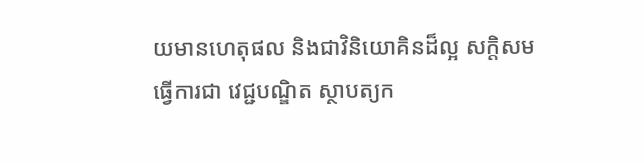យមានហេតុផល និងជាវិនិយោគិនដ៏ល្អ សក្តិសមធ្វើការជា វេជ្ជបណ្ឌិត ស្ថាបត្យក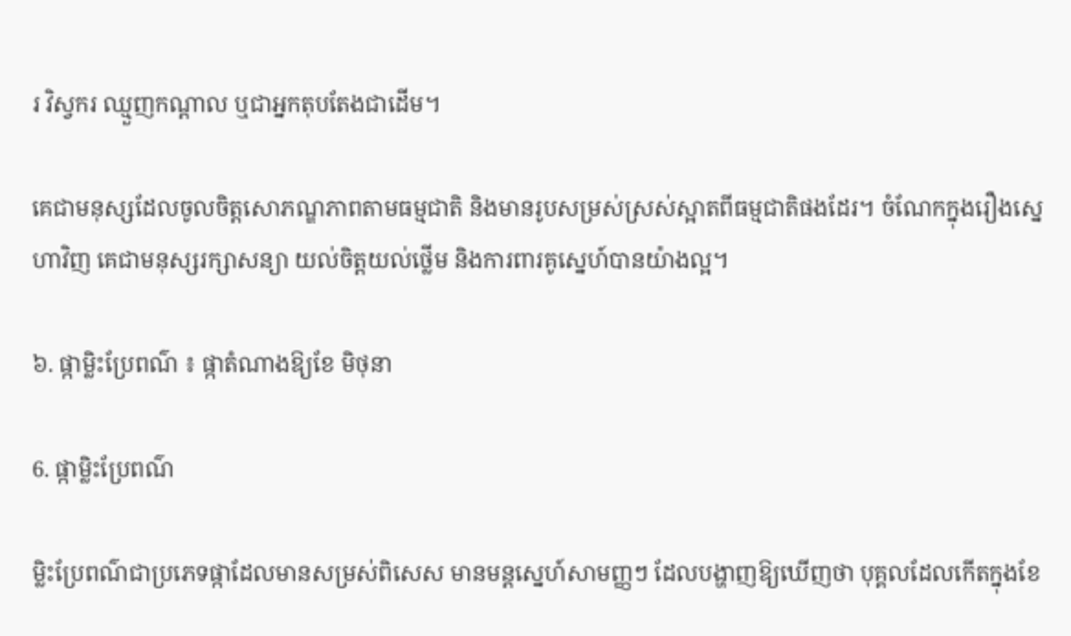រ វិស្វករ ឈ្មួញកណ្ដាល ឬជាអ្នកតុបតែងជាដើម។

គេជាមនុស្សដែលចូលចិត្តសោភណ្ឌភាពតាមធម្មជាតិ និងមានរូបសម្រស់ស្រស់ស្អាតពីធម្មជាតិផងដែរ។ ចំណែកក្នុងរឿងស្នេហាវិញ គេជាមនុស្សរក្សាសន្យា យល់ចិត្តយល់ថ្លើម និងការពារគូស្នេហ៍បានយ៉ាងល្អ។

៦. ផ្កាម្លិះប្រែពណ៌ ៖ ផ្កាតំណាងឱ្យខែ មិថុនា

6. ផ្កាម្លិះប្រែពណ៌

ម្លិះប្រែពណ៌ជាប្រភេទផ្កាដែលមានសម្រស់ពិសេស មានមន្តស្នេហ៍សាមញ្ញៗ ដែលបង្ហាញឱ្យឃើញថា បុគ្គលដែលកើតក្នុងខែ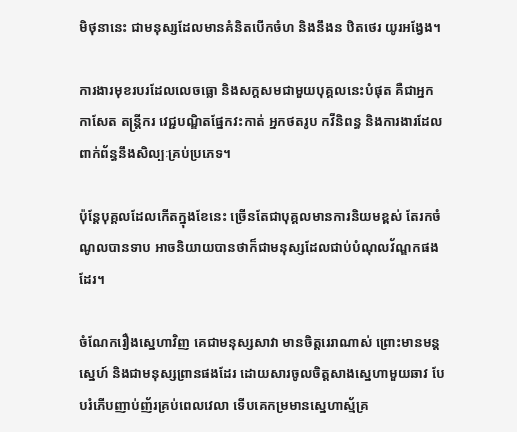មិថុនានេះ ជាមនុស្សដែលមានគំនិតបើកចំហ និងនឹងន ឋិតថេរ យូរអង្វែង។

ការងារមុខរបរដែលលេចធ្លោ និងសក្តសមជាមួយបុគ្គលនេះបំផុត គឺជាអ្នកកាសែត តន្រ្តីករ វេជ្ជបណ្ឌិតផ្នែកវះកាត់ អ្នកថតរូប កវីនិពន្ធ និងការងារដែលពាក់ព័ន្ធនឹងសិល្បៈគ្រប់ប្រភេទ។

ប៉ុន្តែបុគ្គលដែលកើតក្នុងខែនេះ ច្រើនតែជាបុគ្គលមានការនិយមខ្ពស់ តែរកចំណូលបានទាប អាចនិយាយបានថាក៏ជាមនុស្សដែលជាប់បំណុលវ័ណ្ឌកផងដែរ។

ចំណែករឿងស្នេហាវិញ គេជាមនុស្សសាវា មានចិត្តរេរាណាស់ ព្រោះមានមន្តស្នេហ៍ និងជាមនុស្សព្រានផងដែរ ដោយសារចូលចិត្តសាងស្នេហាមួយឆាវ បែបរំភើបញាប់ញ័រគ្រប់ពេលវេលា ទើបគេកម្រមានស្នេហាស្ម័គ្រ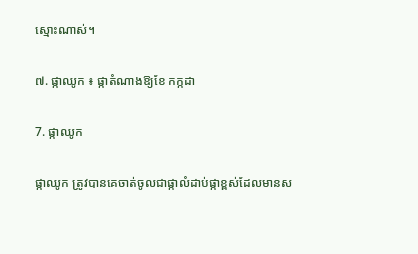ស្មោះណាស់។

៧. ផ្កាឈូក ៖ ផ្កាតំណាងឱ្យខែ កក្កដា

7. ផ្កាឈូក

ផ្កាឈូក ត្រូវបានគេចាត់ចូលជាផ្កាលំដាប់ផ្កាខ្ពស់ដែលមានស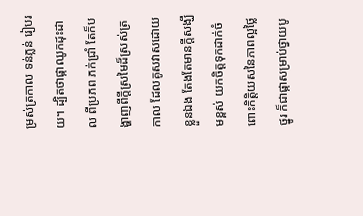ម្រស់ត្រកាល ទន់ភ្លន់ រៀបរយ។ ដ្បិតថាផ្កាឈូកដុះដាល ពីប្រភព ភក់ជ្រាំ តែក៏បង្ហាញពីក្ដីស្រមៃដ៏ស្រស់ត្រកាល ដែលគូសវាសដោយខ្លួនឯង តែងតែមានក្ដីសង្ឃឹមខ្ពស់ យកចិត្តទុកដាក់ចំពោះកិត្តិយសនៃភាពល្អថ្លៃថ្នូរ ក៏ជាផ្កាសម្រាប់ថ្វាយបូ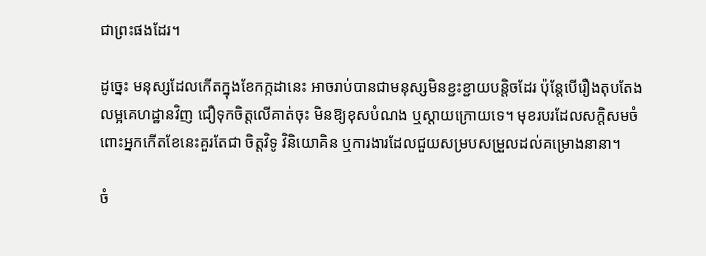ជាព្រះផងដែរ។

ដូច្នេះ មនុស្សដែលកើតក្នុងខែកក្កដានេះ អាចរាប់បានជាមនុស្សមិនខ្ជះខ្ជាយបន្តិចដែរ ប៉ុន្តែបើរឿងតុបតែង លម្អគេហដ្ឋានវិញ ជឿទុកចិត្តលើគាត់ចុះ មិនឱ្យខុសបំណង ឬស្ដាយក្រោយទេ។ មុខរបរដែលសក្តិសមចំពោះអ្នកកើតខែនេះគួរតែជា ចិត្តវិទូ វិនិយោគិន ឬការងារដែលជួយសម្របសម្រួលដល់គម្រោងនានា។

ចំ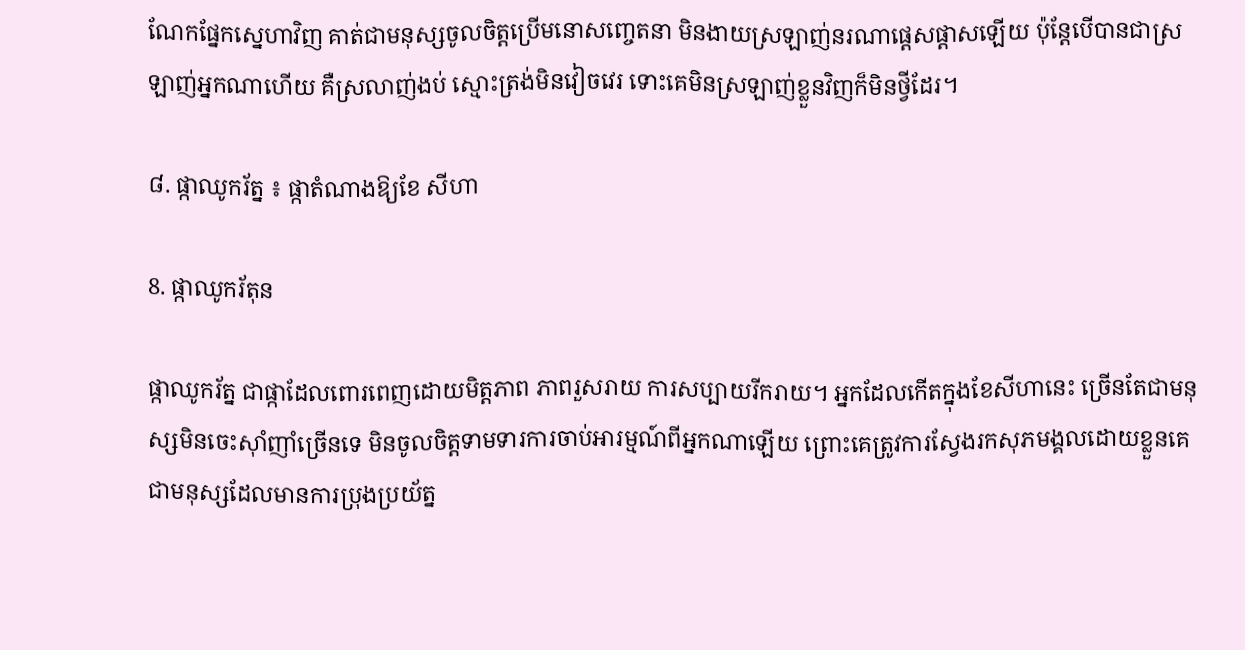ណែកផ្នែកស្នេហាវិញ គាត់ជាមនុស្សចូលចិត្តប្រើមនោសញ្ចេតនា មិនងាយស្រឡាញ់នរណាផ្ដេសផ្ដាសឡើយ ប៉ុន្តែបើបានជាស្រឡាញ់អ្នកណាហើយ គឺស្រលាញ់ងប់ ស្មោះត្រង់មិនវៀចវេរ ទោះគេមិនស្រឡាញ់ខ្លួនវិញក៏មិនថ្វីដែរ។

៨. ផ្កាឈូករ័ត្ន ៖ ផ្កាតំណាងឱ្យខែ សីហា

8. ផ្កាឈូករ័តុន

ផ្កាឈូករ័ត្ន ជាផ្កាដែលពោរពេញដោយមិត្តភាព ភាពរួសរាយ ការសប្បាយរីករាយ។ អ្នកដែលកើតក្នុងខែសីហានេះ ច្រើនតែជាមនុស្សមិនចេះស៊ាំញាំច្រើនទេ មិនចូលចិត្តទាមទារការចាប់អារម្មណ៍ពីអ្នកណាឡើយ ព្រោះគេត្រូវការស្វែងរកសុភមង្គលដោយខ្លួនគេ ជាមនុស្សដែលមានការប្រុងប្រយ័ត្ន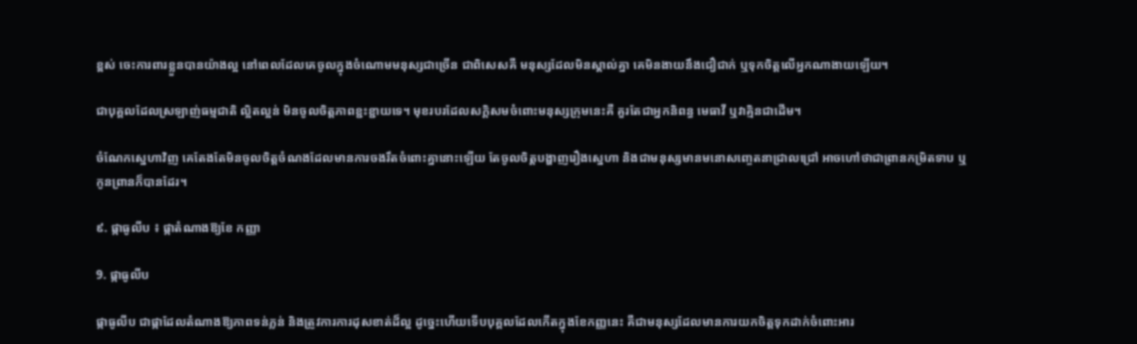ខ្ពស់ ចេះការពារខ្លួនបានយ៉ាងល្អ នៅពេលដែលគេចូលក្នុងចំណោមមនុស្សជាច្រើន ជាពិសេសគឺ មនុស្សដែលមិនស្គាល់គ្នា គេមិនងាយនឹងជឿជាក់ ឬទុកចិត្តលើអ្នកណាងាយឡើយ។

ជាបុគ្គលដែលស្រឡាញ់ធម្មជាតិ ល្អិតល្អន់ មិនចូលចិត្តភាពខ្ជះខ្ជាយទេ។ មុខរបរដែលសក្តិសមចំពោះមនុស្សក្រុមនេះគឺ គួរតែជាអ្នកនិពន្ធ មេធាវី ឬវាគ្មិនជាដើម។

ចំណែកស្នេហាវិញ គេតែងតែមិនចូលចិត្តចំណងដែលមានការចងរឹតចំពោះគ្នានោះឡើយ តែចូលចិត្តបង្ហាញរឿងស្នេហា និងជាមនុស្សមានមនោសញ្ចេតនាជ្រាលជ្រៅ អាចហៅថាជាព្រានកម្រិតទាប ឬកូនព្រានក៏បានដែរ។

៩. ផ្កាធូលីប ៖ ផ្កាតំណាងឱ្យខែ កញ្ញា

9. ផ្កាធូលីប

ផ្កាធូលីប ជាផ្កាដែលតំណាងឱ្យភាពទន់ភ្លន់ និងត្រូវការការដុសខាត់ដ៏ល្អ ដូច្នេះហើយទើបបុគ្គលដែលកើតក្នុងខែកញ្ញនេះ គឺជាមនុស្សដែលមានការយកចិត្តទុកដាក់ចំពោះអារ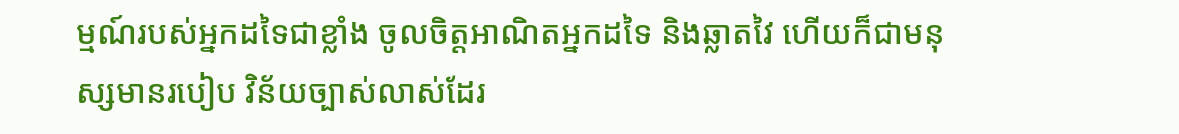ម្មណ៍របស់អ្នកដទៃជាខ្លាំង ចូលចិត្តអាណិតអ្នកដទៃ និងឆ្លាតវៃ ហើយក៏ជាមនុស្សមានរបៀប វិន័យច្បាស់លាស់ដែរ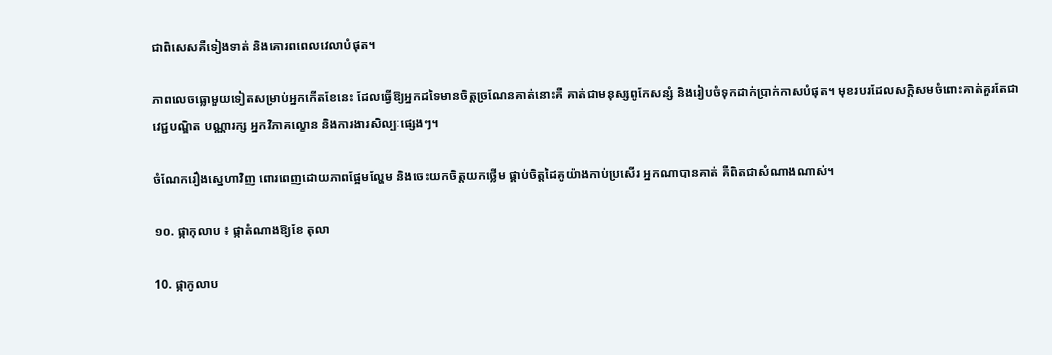ជាពិសេសគឺទៀងទាត់ និងគោរពពេលវេលាបំផុត។

ភាពលេចធ្លោមួយទៀតសម្រាប់អ្នកកើតខែនេះ ដែលធ្វើឱ្យអ្នកដទៃមានចិត្តច្រណែនគាត់នោះគឺ គាត់ជាមនុស្សពូកែសន្សំ និងរៀបចំទុកដាក់ប្រាក់កាសបំផុត។ មុខរបរដែលសក្តិសមចំពោះគាត់គួរតែជា វេជ្ជបណ្ឌិត បណ្ណារក្ស អ្នកវិភាគល្ខោន និងការងារសិល្បៈផ្សេងៗ។

ចំណែករឿងស្នេហាវិញ ពោរពេញដោយភាពផ្អែមល្ហែម និងចេះយកចិត្តយកថ្លើម ផ្គាប់ចិត្តដៃគូយ៉ាងកាប់ប្រសើរ អ្នកណាបានគាត់ គឺពិតជាសំណាងណាស់។

១០. ផ្កាកុលាប ៖ ផ្កាតំណាងឱ្យខែ តុលា

10. ផ្កាកូលាប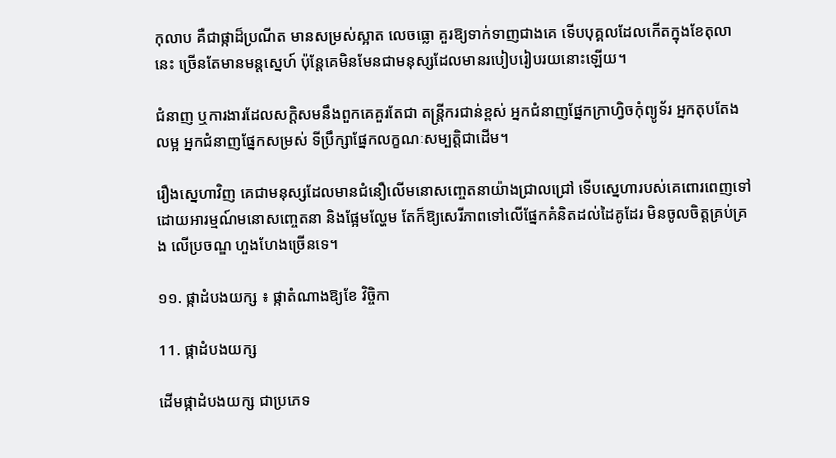កុលាប គឺជាផ្កាដ៏ប្រណីត មានសម្រស់ស្អាត លេចធ្លោ គួរឱ្យទាក់ទាញជាងគេ ទើបបុគ្គលដែលកើតក្នុងខែតុលានេះ ច្រើនតែមានមន្តស្នេហ៍ ប៉ុន្តែគេមិនមែនជាមនុស្សដែលមានរបៀបរៀបរយនោះឡើយ។

ជំនាញ ឬការងារដែលសក្តិសមនឹងពួកគេគួរតែជា តន្រ្តីករជាន់ខ្ពស់ អ្នកជំនាញផ្នែកក្រាហ្វិចកុំព្យូទ័រ អ្នកតុបតែងលម្អ អ្នកជំនាញផ្នែកសម្រស់ ទីប្រឹក្សាផ្នែកលក្ខណៈសម្បត្តិជាដើម។

រឿងស្នេហាវិញ គេជាមនុស្សដែលមានជំនឿលើមនោសញ្ចេតនាយ៉ាងជ្រាលជ្រៅ ទើបស្នេហារបស់គេពោរពេញទៅដោយអារម្មណ៍មនោសញ្ចេតនា និងផ្អែមល្ហែម តែក៏ឱ្យសេរីភាពទៅលើផ្នែកគំនិតដល់ដៃគូដែរ មិនចូលចិត្តគ្រប់គ្រង លើប្រចណ្ឌ ហួងហែងច្រើនទេ។

១១. ផ្កាដំបងយក្ស ៖ ផ្កាតំណាងឱ្យខែ វិច្ចិកា

11. ផ្កាដំបងយក្ស

ដើមផ្កាដំបងយក្ស ជាប្រភេទ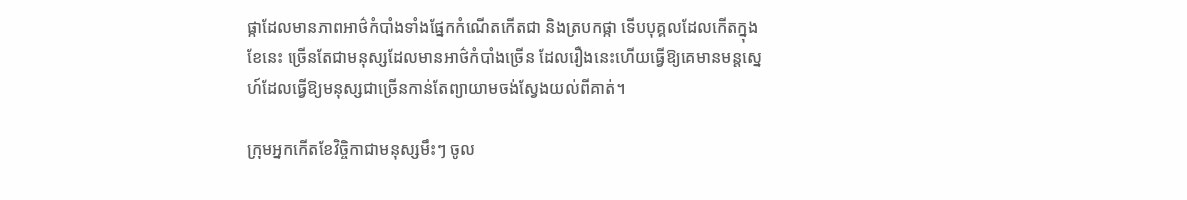ផ្កាដែលមានភាពអាថ៌កំបាំងទាំងផ្នែកកំណើតកើតជា និងត្របកផ្កា ទើបបុគ្គលដែលកើតក្នុងខែនេះ ច្រើនតែជាមនុស្សដែលមានអាថ៌កំបាំងច្រើន ដែលរឿងនេះហើយធ្វើឱ្យគេមានមន្តស្នេហ៍ដែលធ្វើឱ្យមនុស្សជាច្រើនកាន់តែព្យាយាមចង់ស្វែងយល់ពីគាត់។

ក្រុមអ្នកកើតខែវិច្ចិកាជាមនុស្សមឹះៗ ចូល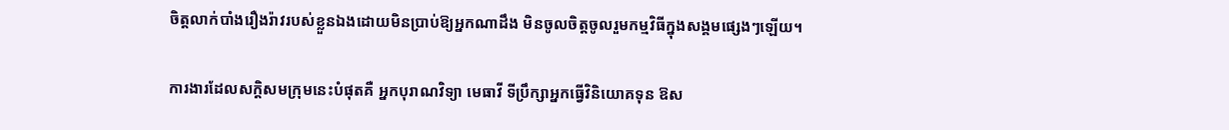ចិត្តលាក់បាំងរឿងរ៉ាវរបស់ខ្លួនឯងដោយមិនប្រាប់ឱ្យអ្នកណាដឹង មិនចូលចិត្តចូលរួមកម្មវិធីក្នុងសង្គមផ្សេងៗឡើយ។

ការងារដែលសក្តិសមក្រុមនេះបំផុតគឺ អ្នកបុរាណវិទ្យា មេធាវី ទីប្រឹក្សាអ្នកធ្វើវិនិយោគទុន ឱស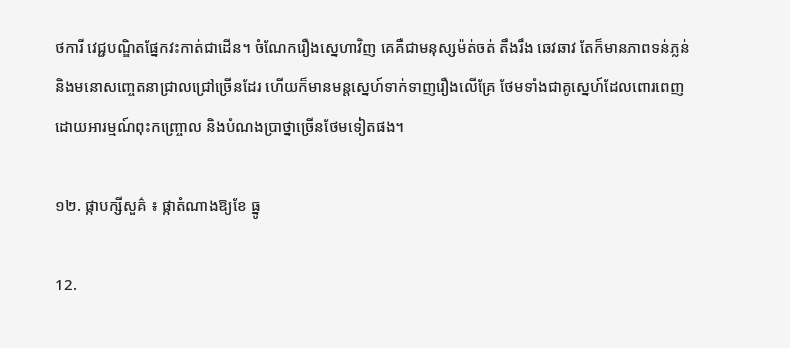ថការី វេជ្ជបណ្ឌិតផ្នែកវះកាត់ជាដើន។ ចំណែករឿងស្នេហាវិញ គេគឺជាមនុស្សម៉ត់ចត់ តឹងរឹង ឆេវឆាវ តែក៏មានភាពទន់ភ្លន់ និងមនោសញ្ចេតនាជ្រាលជ្រៅច្រើនដែរ ហើយក៏មានមន្តស្នេហ៍ទាក់ទាញរឿងលើគ្រែ ថែមទាំងជាគូស្នេហ៍ដែលពោរពេញដោយអារម្មណ៍ពុះកញ្ច្រោល និងបំណងប្រាថ្នាច្រើនថែមទៀតផង។

១២. ផ្កាបក្សីសួគ៌ ៖ ផ្កាតំណាងឱ្យខែ ធ្នូ

12.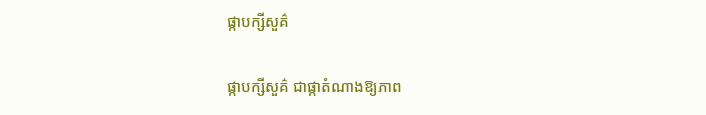ផ្កាបក្សីសួគ៌

ផ្កាបក្សីសួគ៌ ជាផ្កាតំណាងឱ្យភាព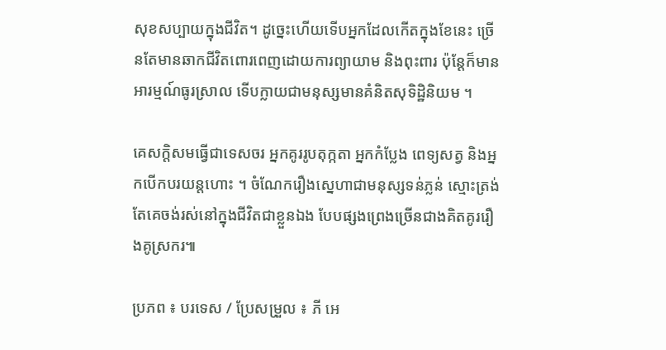សុខសប្បាយក្នុងជីវិត។ ដូច្នេះហើយទើបអ្នកដែលកើតក្នុងខែនេះ ច្រើនតែមានឆាកជីវិតពោរពេញដោយការព្យាយាម និងពុះពារ ប៉ុន្តែក៏មានអារម្មណ៍ធូរស្រាល ទើបក្លាយជាមនុស្សមានគំនិតសុទិដ្ឋិនិយម ។

គេសក្តិសមធ្វើជាទេសចរ អ្នកគូររូបតុក្កតា អ្នកកំប្លែង ពេទ្យសត្វ និងអ្នកបើកបរយន្តហោះ ។ ចំណែករឿងស្នេហាជាមនុស្សទន់ភ្លន់ ស្មោះត្រង់ តែគេចង់រស់នៅក្នុងជីវិតជាខ្លួនឯង បែបផ្សងព្រេងច្រើនជាងគិតគូររឿងគូស្រករ៕

ប្រភព ៖ បរទេស / ប្រែសម្រួល ៖ ភី អេ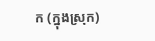ក (ក្នុងស្រុក)